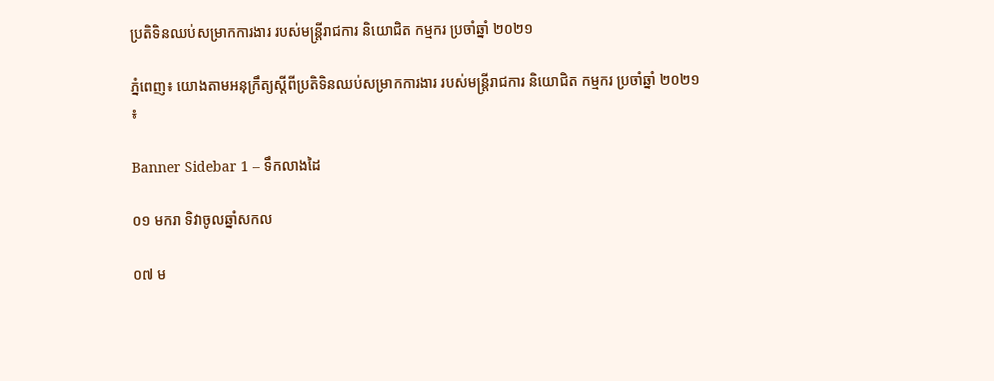ប្រតិទិនឈប់សម្រាកការងារ របស់មន្រ្តីរាជការ និយោជិត កម្មករ ប្រចាំឆ្នាំ ២០២១

ភ្នំពេញ៖ យោងតាមអនុក្រឹត្យស្តីពីប្រតិទិនឈប់សម្រាកការងារ របស់មន្រ្តីរាជការ និយោជិត កម្មករ ប្រចាំឆ្នាំ ២០២១៖

Banner Sidebar 1 – ទឹកលាងដៃ

០១ មករា ទិវាចូលឆ្នាំសកល

០៧ ម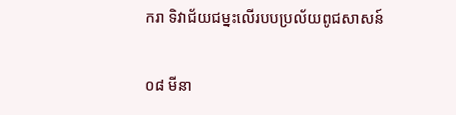ករា ទិវាជ័យជម្នះលើរបបប្រល័យពូជសាសន៍

០៨ មីនា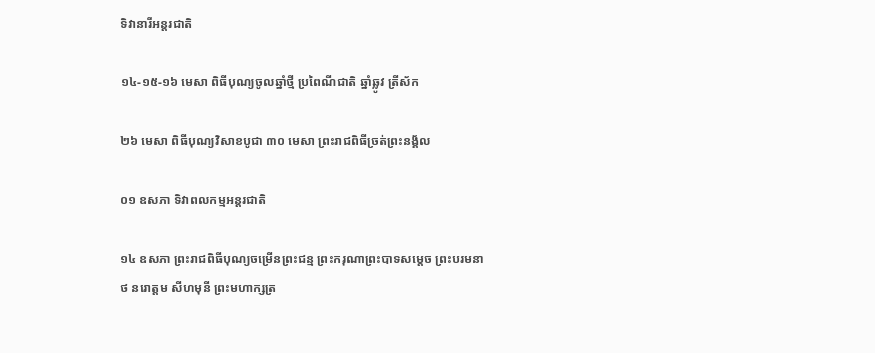ទិវានារីអន្តរជាតិ

១៤-១៥-១៦ មេសា ពិធីបុណ្យចូលឆ្នាំថ្មី ប្រពៃណីជាតិ ឆ្នាំឆ្លូវ ត្រីស័ក

២៦ មេសា ពិធីបុណ្យវិសាខបូជា ៣០ មេសា ព្រះរាជពិធីច្រត់ព្រះនង្គ័ល

០១ ឧសភា ទិវាពលកម្មអន្តរជាតិ

១៤ ឧសភា ព្រះរាជពិធីបុណ្យចម្រើនព្រះជន្ម ព្រះករុណាព្រះបាទសម្តេច ព្រះបរមនាថ នរោត្តម សីហមុនី ព្រះមហាក្សត្រ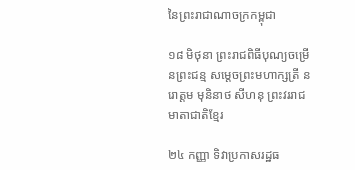នៃព្រះរាជាណាចក្រកម្ពុជា

១៨ មិថុនា ព្រះរាជពិធីបុណ្យចម្រើនព្រះជន្ម សម្តេចព្រះមហាក្សត្រី នរោត្តម មុនិនាថ សីហនុ ព្រះវររាជមាតាជាតិខ្មែរ

២៤ កញ្ញា ទិវាប្រកាសរដ្ឋធ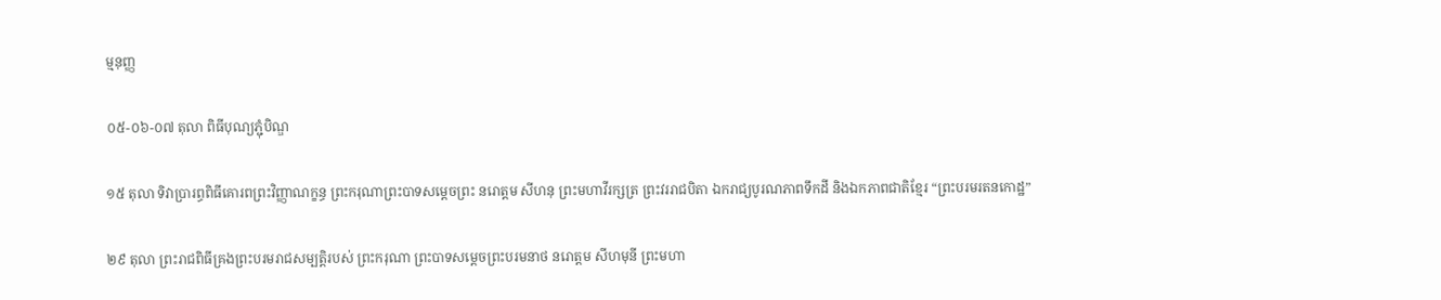ម្មនុញ្ញ

០៥-០៦-០៧ តុលា ពិធីបុណ្យភ្ជុំបិណ្ឌ

១៥ តុលា ទិវាប្រារព្ធពិធីគោរពព្រះវិញ្ញាណក្ខន្ធ ព្រះករុណាព្រះបាទសម្តេចព្រះ នរោត្តម សីហនុ ព្រះមហាវីរក្សត្រ ព្រះវររាជបិតា ឯករាជ្យបូរណភាពទឹកដី និងឯកភាពជាតិខ្មែរ “ព្រះបរមរតនកោដ្ឋ”

២៩ តុលា ព្រះរាជពិធីគ្រងព្រះបរមរាជសម្បត្តិរបស់ ព្រះករុណា ព្រះបាទសម្តេចព្រះបរមនាថ នរោត្តម សីហមុនី ព្រះមហា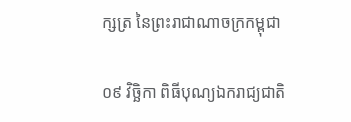ក្សត្រ នៃព្រះរាជាណាចក្រកម្ពុជា

០៩ វិច្ឆិកា ពិធីបុណ្យឯករាជ្យជាតិ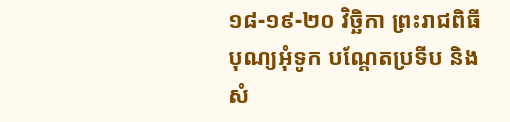១៨-១៩-២០ វិច្ឆិកា ព្រះរាជពិធីបុណ្យអុំទូក បណ្ដែតប្រទីប និងសំ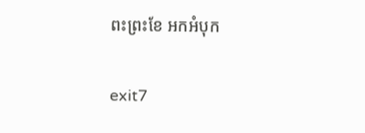ពះព្រះខែ អកអំបុក

exit7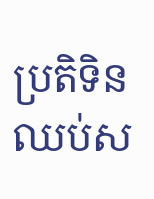ប្រតិទិនឈប់ស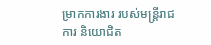ម្រាកការងារ របស់មន្រ្តីរាជការ និយោជិត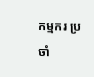កម្មករ ប្រចាំ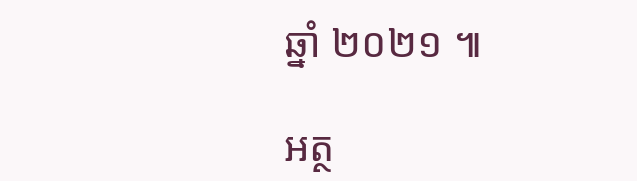ឆ្នាំ ២០២១ ៕

អត្ថ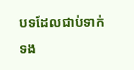បទដែលជាប់ទាក់ទង